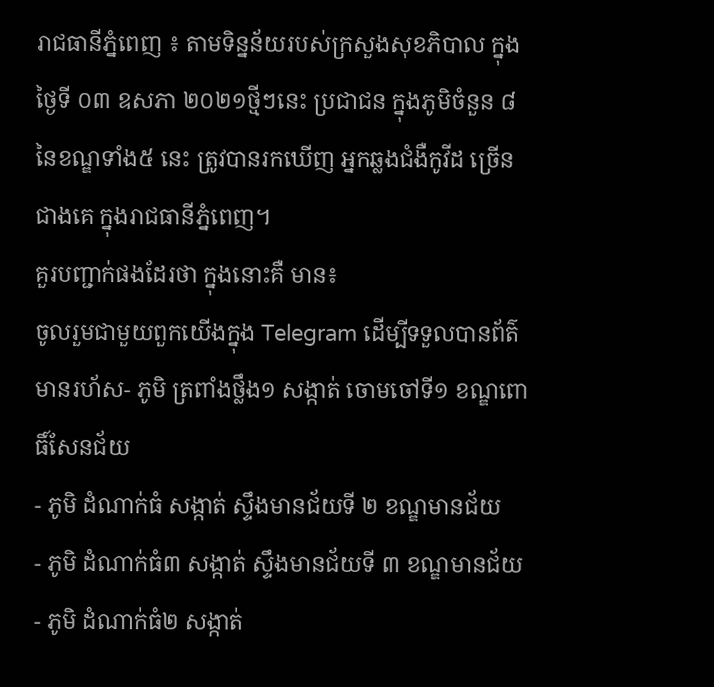រាជធានីភ្នំពេញ ៖ តាមទិន្នន័យរបស់ក្រសួងសុខភិបាល ក្នុងថ្ងៃទី ០៣ ឧសភា ២០២១ថ្មីៗនេះ ប្រជាជន ក្នុងភូមិចំនួន ៨នៃខណ្ឌទាំង៥ នេះ ត្រូវបានរកឃើញ អ្នកឆ្លងជំងឺកូវីដ ច្រើនជាងគេ ក្នុងរាជធានីភ្នំពេញ។
គួរបញ្ជាក់ផងដែរថា ក្នុងនោះគឺ មាន៖
ចូលរួមជាមួយពួកយើងក្នុង Telegram ដើម្បីទទួលបានព័ត៌មានរហ័ស- ភូមិ ត្រពាំងថ្លឹង១ សង្កាត់ ចោមចៅទី១ ខណ្ឌពោធិ៍សែនជ័យ
- ភូមិ ដំណាក់ធំ សង្កាត់ ស្ទឹងមានជ័យទី ២ ខណ្ឌមានជ័យ
- ភូមិ ដំណាក់ធំ៣ សង្កាត់ ស្ទឹងមានជ័យទី ៣ ខណ្ឌមានជ័យ
- ភូមិ ដំណាក់ធំ២ សង្កាត់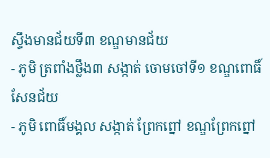ស្ទឹងមានជ័យទី៣ ខណ្ឌមានជ័យ
- ភូមិ ត្រពាំងថ្លឹង៣ សង្កាត់ ចោមចៅទី១ ខណ្ឌពោធិ៍សែនជ័យ
- ភូមិ ពោធិ៍មង្គល សង្កាត់ ព្រែកព្នៅ ខណ្ឌព្រែកព្នៅ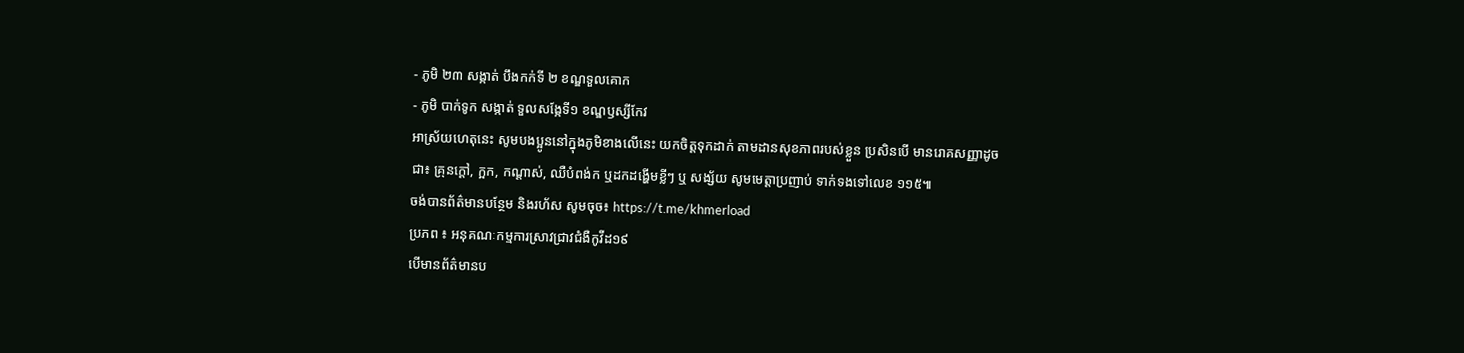- ភូមិ ២៣ សង្កាត់ បឹងកក់ទី ២ ខណ្ឌទួលគោក
- ភូមិ បាក់ទូក សង្កាត់ ទួលសង្កែទី១ ខណ្ឌឫស្សីកែវ
អាស្រ័យហេតុនេះ សូមបងប្អូននៅក្នុងភូមិខាងលើនេះ យកចិត្តទុកដាក់ តាមដានសុខភាពរបស់ខ្លួន ប្រសិនបើ មានរោគសញ្ញាដូចជា៖ គ្រុនក្ដៅ, ក្អក, កណ្ដាស់, ឈឺបំពង់ក ឬដកដង្ហើមខ្លីៗ ឬ សង្ស័យ សូមមេត្តាប្រញាប់ ទាក់ទងទៅលេខ ១១៥៕
ចង់បានព័ត៌មានបន្ថែម និងរហ័ស សូមចុច៖ https://t.me/khmerload
ប្រភព ៖ អនុគណៈកម្មការស្រាវជ្រាវជំងឺកូវីដ១៩
បើមានព័ត៌មានប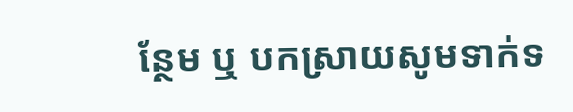ន្ថែម ឬ បកស្រាយសូមទាក់ទ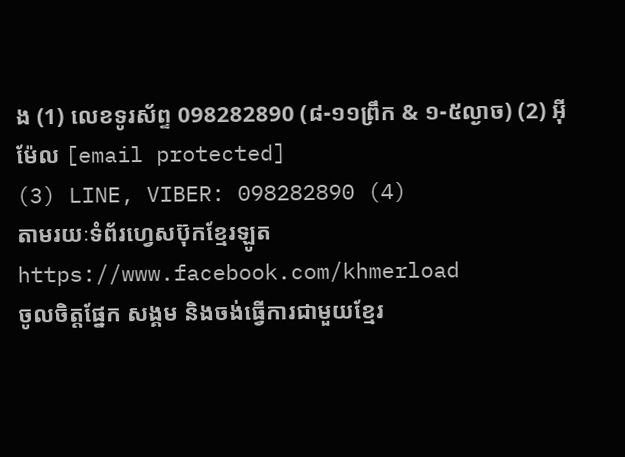ង (1) លេខទូរស័ព្ទ 098282890 (៨-១១ព្រឹក & ១-៥ល្ងាច) (2) អ៊ីម៉ែល [email protected]
(3) LINE, VIBER: 098282890 (4)
តាមរយៈទំព័រហ្វេសប៊ុកខ្មែរឡូត https://www.facebook.com/khmerload
ចូលចិត្តផ្នែក សង្គម និងចង់ធ្វើការជាមួយខ្មែរ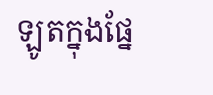ឡូតក្នុងផ្នែ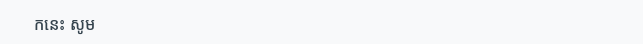កនេះ សូម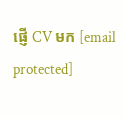ផ្ញើ CV មក [email protected]